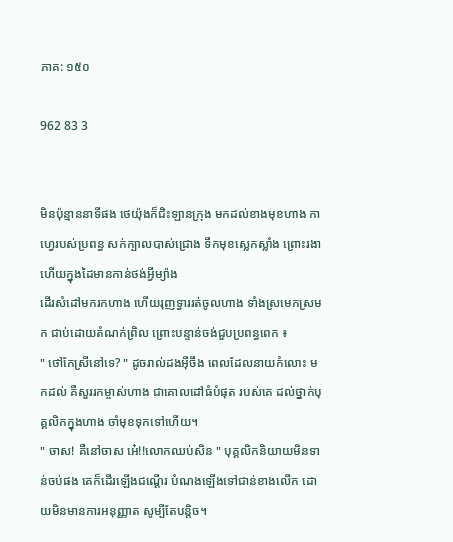ភាគ: ១៥០

962 83 3


មិនប៉ុន្មាននាទីផង ថេយ៉ុងក៏ជិះឡានក្រុង មកដល់ខាងមុខហាង កាហ្វេរបស់ប្រពន្ធ សក់ក្បាលបាស់ជ្រោង ទឹកមុខស្លេកស្លាំង ព្រោះរងា ហើយក្នុងដៃមានកាន់ថង់អ្វីម្យ៉ាង
ដើរសំដៅមករកហាង ហើយរុញទ្វាររត់ចូលហាង ទាំងស្រមេកស្រមក ជាប់ដោយតំណក់ព្រិល ព្រោះបន្ទាន់ចង់ជួបប្រពន្ធពេក ៖
" ថៅកែស្រីនៅទេ? " ដូចរាល់ដងអ៊ីចឹង ពេលដែលនាយកំលោះ មកដល់ គឺសួររកម្ចាស់ហាង ជាគោលដៅធំបំផុត របស់គេ ដល់ថ្នាក់បុគ្គលិកក្នុងហាង ចាំមុខទុកទៅហើយ។
" ចាស! គឺនៅចាស អេ៎!!លោកឈប់សិន " បុគ្គលិកនិយាយមិនទាន់ចប់ផង គេក៏ដើរឡើងជណ្តើរ បំណងឡើងទៅជាន់ខាងលើក ដោយមិនមានការអនុញ្ញាត សូម្បីតែបន្តិច។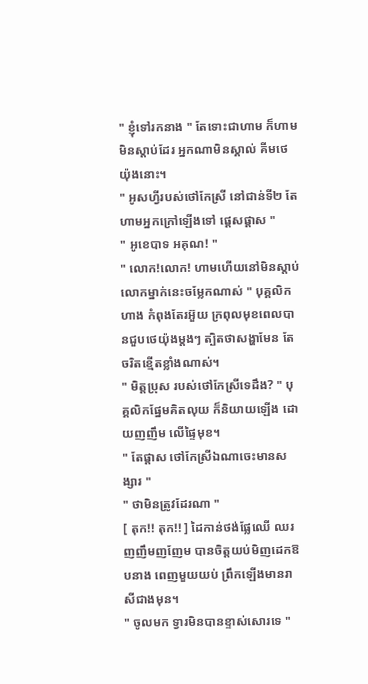" ខ្ញុំទៅរកនាង " តែទោះជាហាម ក៏ហាមមិនស្តាប់ដែរ អ្នកណាមិនស្គាល់ គីមថេយ៉ុងនោះ។
" អូសហ្វីរបស់ថៅកែស្រី នៅជាន់ទី២ តែហាមអ្នកក្រៅឡើងទៅ ផ្តេសផ្តាស "
" អូខេបាទ អគុណ! "
" លោក!លោក! ហាមហើយនៅមិនស្តាប់ លោកម្នាក់នេះចម្លែកណាស់ " បុគ្គលិកហាង កំពុងតែរអ៊ួយ ក្រពុលមុខពេលបានជួបថេយ៉ុងម្តងៗ ត្បិតថាសង្ហាមែន តែចរិតខ្មើតខ្លាំងណាស់។
" មិត្តប្រុស របស់ថៅកែស្រីទេដឹង? " បុគ្គលិកផ្នែមគិតលុយ ក៏និយាយឡើង ដោយញញឹម លើផ្ទៃមុខ។
" តែផ្តាស ថៅកែស្រីឯណាចេះមានសង្សារ "
" ថាមិនត្រូវដែរណា "
[ តុក!! តុក!! ] ដៃកាន់ថង់ផ្លែឈើ ឈរញញឹមញញែម បានចិត្តយប់មិញដេកឱបនាង ពេញមួយយប់ ព្រឹកឡើងមានរាសីជាងមុន។
" ចូលមក ទ្វារមិនបានខ្ទាស់សោរទេ "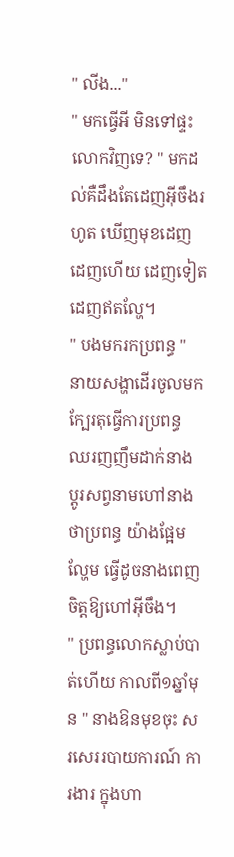" លីង..."
" មកធ្វើអី មិនទៅផ្ទះលោកវិញទេ? " មកដល់គឺដឹងតែដេញអ៊ីចឹងរហូត ឃើញមុខដេញ ដេញហើយ ដេញទៀត
ដេញឥតល្ហែ។
" បងមករកប្រពន្ធ " នាយសង្ហាដើរចូលមកក្បែរតុធ្វើការប្រពន្ធ ឈរញញឹមដាក់នាង ប្តូរសព្វនាមហៅនាងថាប្រពន្ធ យ៉ាងផ្អែមល្ហែម ធ្វើដូចនាងពេញចិត្តឱ្យហៅអ៊ីចឹង។
" ប្រពន្ធលោកស្លាប់បាត់ហើយ កាលពី១ឆ្នាំមុន " នាងឱនមុខចុះ សរសេររបាយការណ៍ ការងារ ក្នុងហា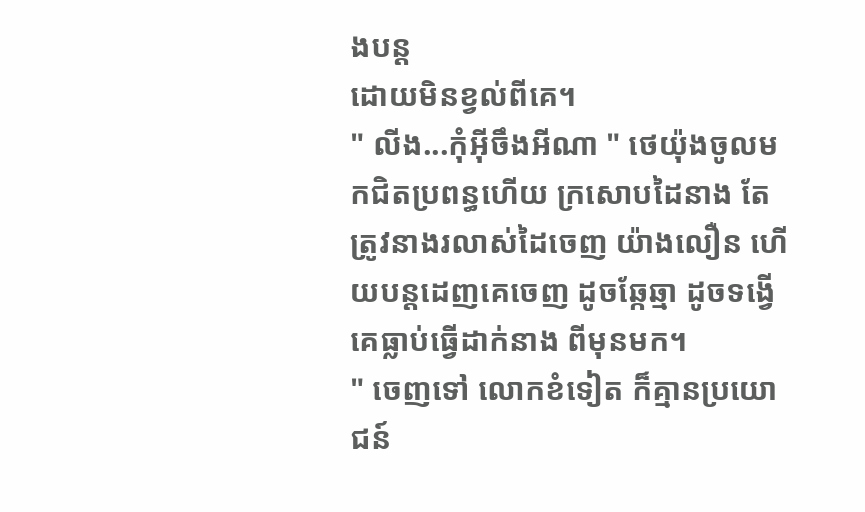ងបន្ត
ដោយមិនខ្វល់ពីគេ។
" លីង...កុំអ៊ីចឹងអីណា " ថេយ៉ុងចូលមកជិតប្រពន្ធហើយ ក្រសោបដៃនាង តែត្រូវនាងរលាស់ដៃចេញ យ៉ាងលឿន ហើយបន្តដេញគេចេញ ដូចឆ្កែឆ្មា ដូចទង្វើគេធ្លាប់ធ្វើដាក់នាង ពីមុនមក។
" ចេញទៅ លោកខំទៀត ក៏គ្មានប្រយោជន៍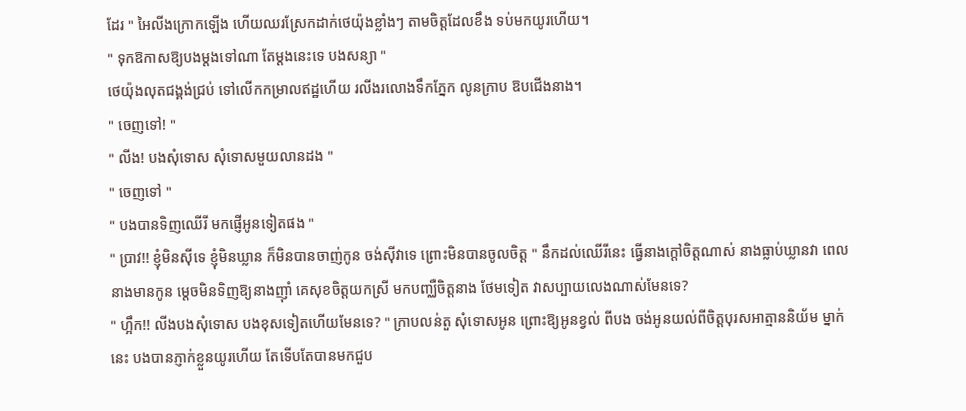ដែរ " អៃលីងក្រោកឡើង ហើយឈរស្រែកដាក់ថេយ៉ុងខ្លាំងៗ តាមចិត្តដែលខឹង ទប់មកយូរហើយ។
" ទុកឱកាសឱ្យបងម្តងទៅណា តែម្តងនេះទេ បងសន្យា "
ថេយ៉ុងលុតជង្គង់ជ្រប់ ទៅលើកកម្រាលឥដ្ឋហើយ រលីងរលោងទឹកភ្នែក លូនក្រាប ឱបជើងនាង។
" ចេញទៅ! "
" លីង! បងសុំទោស សុំទោសមួយលានដង "
" ចេញទៅ "
" បងបានទិញឈើរី មកផ្ញើអូនទៀតផង "
" ប្រាវ!! ខ្ញុំមិនសុីទេ ខ្ញុំមិនឃ្លាន ក៏មិនបានចាញ់កូន ចង់សុីវាទេ ព្រោះមិនបានចូលចិត្ត " នឹកដល់ឈើរីនេះ ធ្វើនាងក្តៅចិត្តណាស់ នាងធ្លាប់ឃ្លានវា ពេលនាងមានកូន ម្តេចមិនទិញឱ្យនាងញ៉ាំ គេសុខចិត្តយកស្រី មកបញ្ឈឺចិត្តនាង ថែមទៀត វាសប្បាយលេងណាស់មែនទេ?
" ហ្អឹក!! លីងបងសុំទោស បងខុសទៀតហើយមែនទេ? " ក្រាបលន់តួ សុំទោសអូន ព្រោះឱ្យអូនខ្វល់ ពីបង ចង់អូនយល់ពីចិត្តបុរសអាត្មាននិយ័ម ម្នាក់នេះ បងបានភ្ញាក់ខ្លួនយូរហើយ តែទើបតែបានមកជួប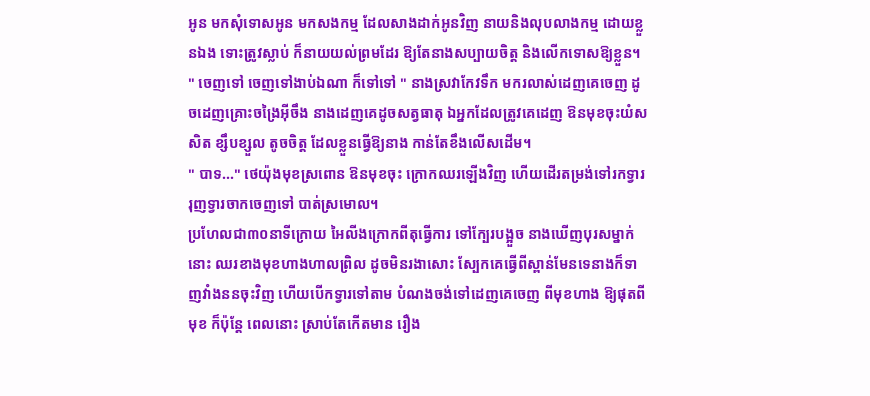អូន មកសុំទោសអូន មកសងកម្ម ដែលសាងដាក់អូនវិញ នាយនិងលុបលាងកម្ម ដោយខ្លួនឯង ទោះត្រូវស្លាប់ ក៏នាយយល់ព្រមដែរ ឱ្យតែនាងសប្បាយចិត្ត និងលើកទោសឱ្យខ្លួន។
" ចេញទៅ ចេញទៅងាប់ឯណា ក៏ទៅទៅ " នាងស្រវាកែវទឹក មករលាស់ដេញគេចេញ ដូចដេញគ្រោះចង្រៃអ៊ីចឹង នាងដេញគេដូចសត្វធាតុ ឯអ្នកដែលត្រូវគេដេញ ឱនមុខចុះយំសសិត ខ្សឹបខ្សួល តូចចិត្ត ដែលខ្លួនធ្វើឱ្យនាង កាន់តែខឹងលើសដើម។
" បាទ..." ថេយ៉ុងមុខស្រពោន ឱនមុខចុះ ក្រោកឈរឡើងវិញ ហើយដើរតម្រង់ទៅរកទ្វារ រុញទ្វារចាកចេញទៅ បាត់ស្រមោល។
ប្រហែលជា៣០នាទីក្រោយ អៃលីងក្រោកពីតុធ្វើការ ទៅក្បែរបង្អួច នាងឃើញបុរសម្នាក់នោះ ឈរខាងមុខហាងហាលព្រិល ដូចមិនរងាសោះ ស្បែកគេធ្វើពីស្ពាន់មែនទេនាងក៏ទាញវាំងននចុះវិញ ហើយបើកទ្វារទៅតាម បំណងចង់ទៅដេញគេចេញ ពីមុខហាង ឱ្យផុតពីមុខ ក៏ប៉ុន្តែ ពេលនោះ ស្រាប់តែកើតមាន រឿង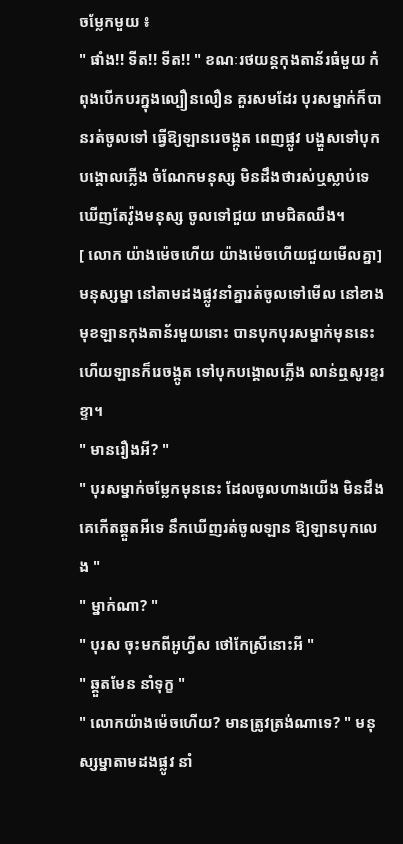ចម្លែកមួយ ៖
" ផាំង!! ទីត!! ទីត!! " ខណៈរថយន្តកុងតាន័រធំមួយ កំពុងបើកបរក្នុងល្បឿនលឿន គួរសមដែរ បុរសម្នាក់ក៏បានរត់ចូលទៅ ធ្វើឱ្យឡានរេចង្កូត ពេញផ្លូវ បង្ហួសទៅបុកបង្គោលភ្លើង ចំណែកមនុស្ស មិនដឹងថារស់ឬស្លាប់ទេ ឃើញតែវ៉ូងមនុស្ស ចូលទៅជួយ រោមជិតឈឹង។
[ លោក យ៉ាងម៉េចហើយ យ៉ាងម៉េចហើយជួយមើលគ្នា] មនុស្សម្នា នៅតាមដងផ្លូវនាំគ្នារត់ចូលទៅមើល នៅខាងមុខឡានកុងតាន័រមួយនោះ បានបុកបុរសម្នាក់មុននេះ ហើយឡានក៏រេចង្កូត ទៅបុកបង្គោលភ្លើង លាន់ឮសូរខ្ទរខ្ទា។
" មានរឿងអី? "
" បុរសម្នាក់ចម្លែកមុននេះ ដែលចូលហាងយើង មិនដឹងគេកើតឆ្គួតអីទេ នឹកឃើញរត់ចូលឡាន ឱ្យឡានបុកលេង "
" ម្នាក់ណា? "
" បុរស ចុះមកពីអូហ្វីស ថៅកែស្រីនោះអី "
" ឆ្គួតមែន នាំទុក្ខ "
" លោកយ៉ាងម៉េចហើយ? មានត្រូវត្រង់ណាទេ? " មនុស្សម្នាតាមដងផ្លូវ នាំ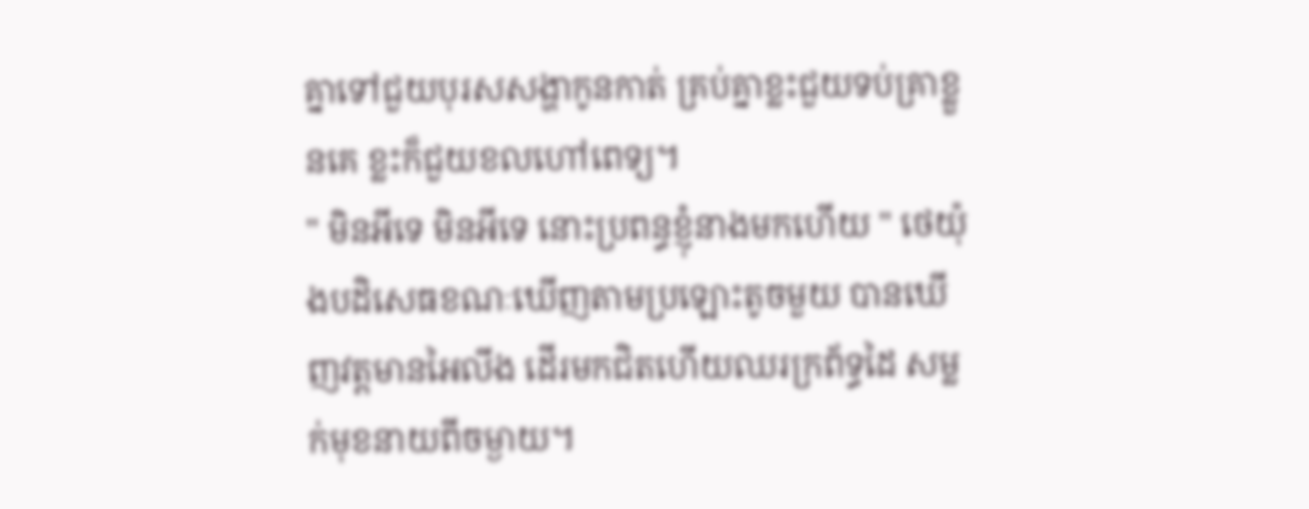គ្នាទៅជួយបុរសសង្ហាកូនកាត់ គ្រប់គ្នាខ្លះជួយទប់គ្រាខ្លួនគេ ខ្លះក៏ជួយខលហៅពេទ្យ។
" មិនអីទេ មិនអីទេ នោះប្រពន្ធខ្ញុំនាងមកហើយ " ថេយ៉ុងបដិសេធខណៈឃើញតាមប្រឡោះតូចមួយ បានឃើញវត្តមានអៃលីង ដើរមកជិតហើយឈរក្រព័ទ្ធដៃ សម្លក់មុខនាយពីចម្ងាយ។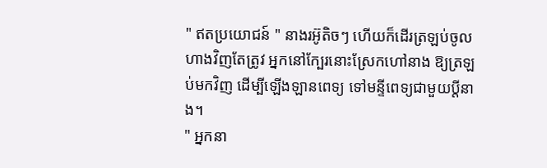" ឥតប្រយោជន៍ " នាងរអ៊ូតិចៗ ហើយក៏ដើរត្រឡប់ចូលហាងវិញតែត្រូវ អ្នកនៅក្បែរនោះស្រែកហៅនាង ឱ្យត្រឡប់មកវិញ ដើម្បីឡើងឡានពេទ្យ ទៅមន្ទីពេទ្យជាមួយប្តីនាង។
" អ្នកនា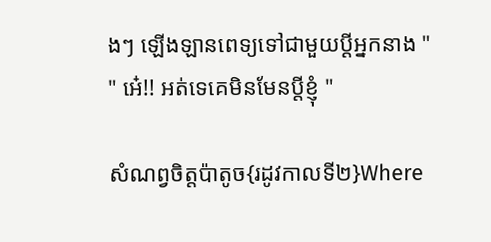ងៗ ឡើងឡានពេទ្យទៅជាមួយប្តីអ្នកនាង "
" អេ៎!! អត់ទេគេមិនមែនប្តីខ្ញុំ "

សំណព្វចិត្តប៉ាតូច{រដូវកាលទី២}Where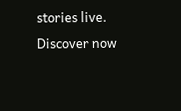stories live. Discover now